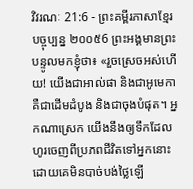វិវរណៈ 21:6 - ព្រះគម្ពីរភាសាខ្មែរបច្ចុប្បន្ន ២០០៥6 ព្រះអង្គមានព្រះបន្ទូលមកខ្ញុំថា៖ «រួចស្រេចអស់ហើយ! យើងជាអាល់ផា និងជាអូមេកា គឺជាដើមដំបូង និងជាចុងបំផុត។ អ្នកណាស្រេក យើងនឹងឲ្យទឹកដែលហូរចេញពីប្រភពជីវិតទៅអ្នកនោះ ដោយគេមិនបាច់បង់ថ្លៃឡើ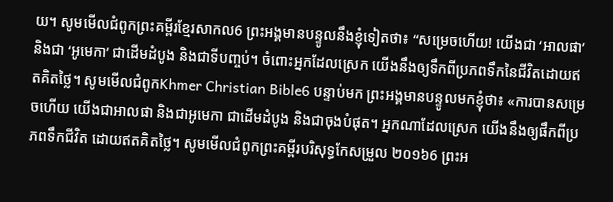យ។ សូមមើលជំពូកព្រះគម្ពីរខ្មែរសាកល6 ព្រះអង្គមានបន្ទូលនឹងខ្ញុំទៀតថា៖ “សម្រេចហើយ! យើងជា ‘អាលផា’ និងជា ‘អូមេកា’ ជាដើមដំបូង និងជាទីបញ្ចប់។ ចំពោះអ្នកដែលស្រេក យើងនឹងឲ្យទឹកពីប្រភពទឹកនៃជីវិតដោយឥតគិតថ្លៃ។ សូមមើលជំពូកKhmer Christian Bible6 បន្ទាប់មក ព្រះអង្គមានបន្ទូលមកខ្ញុំថា៖ «ការបានសម្រេចហើយ យើងជាអាលផា និងជាអូមេកា ជាដើមដំបូង និងជាចុងបំផុត។ អ្នកណាដែលស្រេក យើងនឹងឲ្យផឹកពីប្រភពទឹកជីវិត ដោយឥតគិតថ្លៃ។ សូមមើលជំពូកព្រះគម្ពីរបរិសុទ្ធកែសម្រួល ២០១៦6 ព្រះអ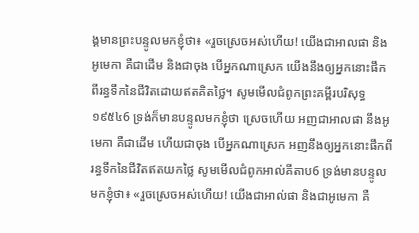ង្គមានព្រះបន្ទូលមកខ្ញុំថា៖ «រួចស្រេចអស់ហើយ! យើងជាអាលផា និងអូមេកា គឺជាដើម និងជាចុង បើអ្នកណាស្រេក យើងនឹងឲ្យអ្នកនោះផឹកពីរន្ធទឹកនៃជីវិតដោយឥតគិតថ្លៃ។ សូមមើលជំពូកព្រះគម្ពីរបរិសុទ្ធ ១៩៥៤6 ទ្រង់ក៏មានបន្ទូលមកខ្ញុំថា ស្រេចហើយ អញជាអាលផា នឹងអូមេកា គឺជាដើម ហើយជាចុង បើអ្នកណាស្រេក អញនឹងឲ្យអ្នកនោះផឹកពីរន្ធទឹកនៃជីវិតឥតយកថ្លៃ សូមមើលជំពូកអាល់គីតាប6 ទ្រង់មានបន្ទូលមកខ្ញុំថា៖ «រួចស្រេចអស់ហើយ! យើងជាអាល់ផា និងជាអូមេកា គឺ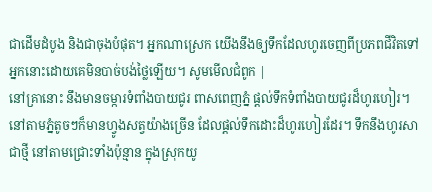ជាដើមដំបូង និងជាចុងបំផុត។ អ្នកណាស្រេក យើងនឹងឲ្យទឹកដែលហូរចេញពីប្រភពជីវិតទៅអ្នកនោះដោយគេមិនបាច់បង់ថ្លៃឡើយ។ សូមមើលជំពូក |
នៅគ្រានោះ នឹងមានចម្ការទំពាំងបាយជូរ ពាសពេញភ្នំ ផ្ដល់ទឹកទំពាំងបាយជូរដ៏ហូរហៀរ។ នៅតាមភ្នំតូចៗក៏មានហ្វូងសត្វយ៉ាងច្រើន ដែលផ្ដល់ទឹកដោះដ៏ហូរហៀរដែរ។ ទឹកនឹងហូរសាជាថ្មី នៅតាមជ្រោះទាំងប៉ុន្មាន ក្នុងស្រុកយូ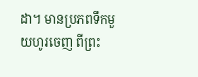ដា។ មានប្រភពទឹកមួយហូរចេញ ពីព្រះ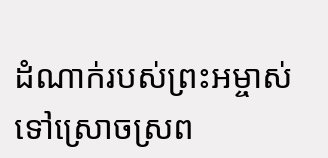ដំណាក់របស់ព្រះអម្ចាស់ ទៅស្រោចស្រព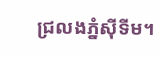ជ្រលងភ្នំស៊ីទីម។